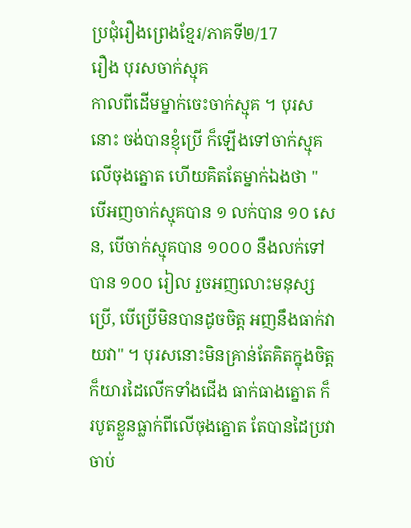ប្រជុំរឿងព្រេងខ្មែរ/ភាគទី២/17
រឿង បុរសចាក់ស្មុគ
កាលពីដើមម្នាក់ចេះចាក់ស្មុគ ។ បុរសនោះ ចង់បានខ្ញុំប្រើ ក៏ឡើងទៅចាក់ស្មុគលើចុងត្នោត ហើយគិតតែម្នាក់ឯងថា " បើអញចាក់ស្មុគបាន ១ លក់បាន ១០ សេន, បើចាក់ស្មុគបាន ១០០០ នឹងលក់ទៅបាន ១០០ រៀល រួចអញលោះមនុស្សប្រើ, បើប្រើមិនបានដូចចិត្ត អញនឹងធាក់វាយវា" ។ បុរសនោះមិនគ្រាន់តែគិតក្នុងចិត្ត ក៏យារដៃលើកទាំងជើង ធាក់ធាងត្នោត ក៏របូតខ្លួនធ្លាក់ពីលើចុងត្នោត តែបានដៃប្រវាចាប់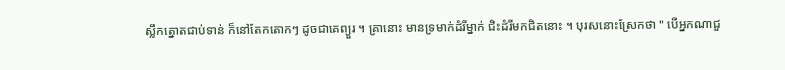ស្លឹកត្នោតជាប់ទាន់ ក៏នៅតែកតោកៗ ដូចជាគេព្យួរ ។ គ្រានោះ មានទ្រមាក់ដំរីម្នាក់ ជិះដំរីមកជិតនោះ ។ បុរសនោះស្រែកថា " បើអ្នកណាជួ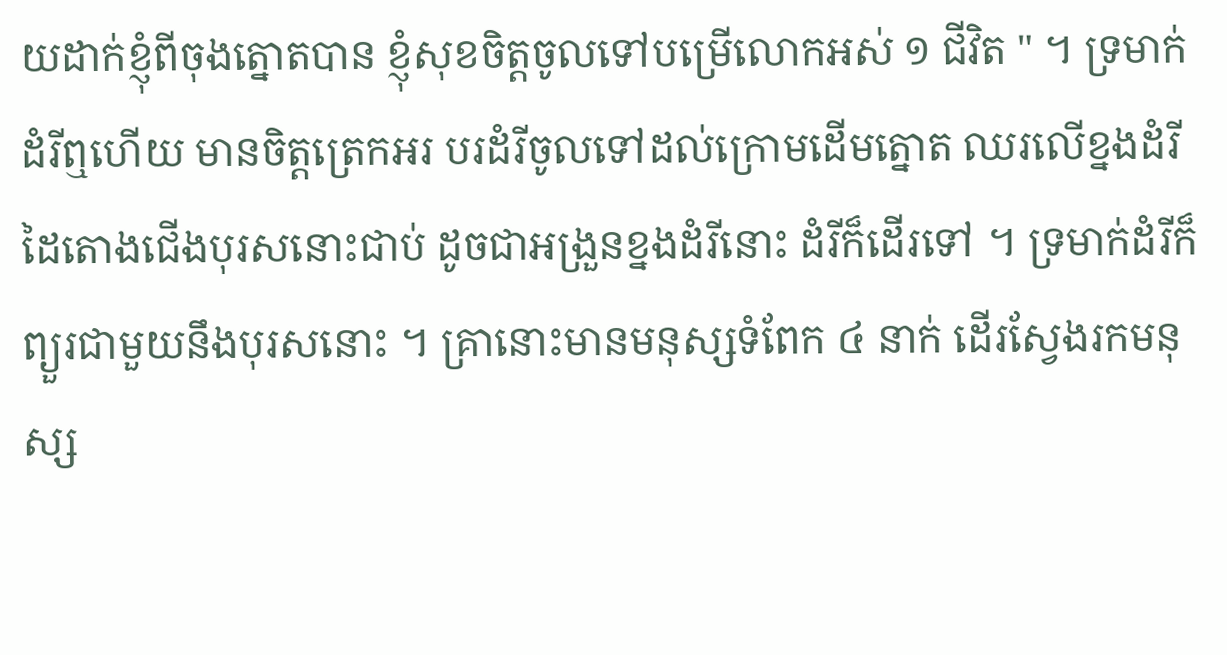យដាក់ខ្ញុំពីចុងត្នោតបាន ខ្ញុំសុខចិត្តចូលទៅបម្រើលោកអស់ ១ ជីវិត " ។ ទ្រមាក់ដំរីឮហើយ មានចិត្តត្រេកអរ បរដំរីចូលទៅដល់ក្រោមដើមត្នោត ឈរលើខ្នងដំរីដៃតោងជើងបុរសនោះជាប់ ដូចជាអង្រួនខ្នងដំរីនោះ ដំរីក៏ដើរទៅ ។ ទ្រមាក់ដំរីក៏ព្យួរជាមួយនឹងបុរសនោះ ។ គ្រានោះមានមនុស្សទំពែក ៤ នាក់ ដើរស្វែងរកមនុស្ស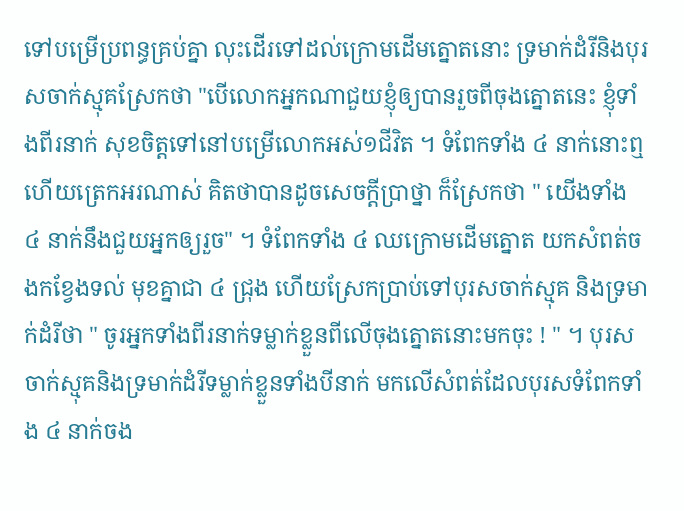ទៅបម្រើប្រពន្ធគ្រប់គ្នា លុះដើរទៅដល់ក្រោមដើមត្នោតនោះ ទ្រមាក់ដំរីនិងបុរសចាក់ស្មុគស្រែកថា "បើលោកអ្នកណាជួយខ្ញុំឲ្យបានរួចពីចុងត្នោតនេះ ខ្ញុំទាំងពីរនាក់ សុខចិត្តទៅនៅបម្រើលោកអស់១ជីវិត ។ ទំពែកទាំង ៤ នាក់នោះឮហើយត្រេកអរណាស់ គិតថាបានដូចសេចក្ដីប្រាថ្នា ក៏ស្រែកថា " យើងទាំង ៤ នាក់នឹងជួយអ្នកឲ្យរួច" ។ ទំពែកទាំង ៤ ឈក្រោមដើមត្នោត យកសំពត់ចងកខ្វែងទល់ មុខគ្នាជា ៤ ជ្រុង ហើយស្រែកប្រាប់ទៅបុរសចាក់ស្មុគ និងទ្រមាក់ដំរីថា " ចូរអ្នកទាំងពីរនាក់ទម្លាក់ខ្លួនពីលើចុងត្នោតនោះមកចុះ ! " ។ បុរសចាក់ស្មុគនិងទ្រមាក់ដំរីទម្លាក់ខ្លួនទាំងបីនាក់ មកលើសំពត់ដែលបុរសទំពែកទាំង ៤ នាក់ចង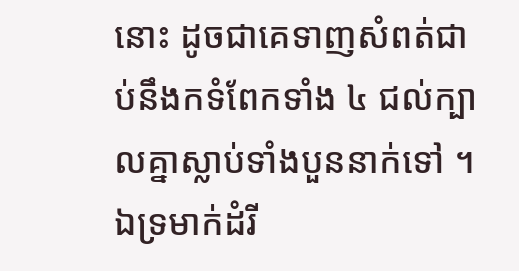នោះ ដូចជាគេទាញសំពត់ជាប់នឹងកទំពែកទាំង ៤ ជល់ក្បាលគ្នាស្លាប់ទាំងបួននាក់ទៅ ។ ឯទ្រមាក់ដំរី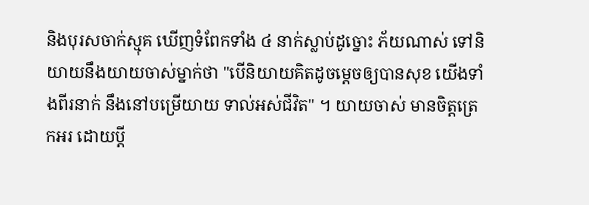និងបុរសចាក់ស្មុគ ឃើញទំពែកទាំង ៤ នាក់ស្លាប់ដូច្នោះ ភ័យណាស់ ទៅនិយាយនឹងយាយចាស់ម្នាក់ថា "បើនិយាយគិតដូចម្ដេចឲ្យបានសុខ យើងទាំងពីរនាក់ នឹងនៅបម្រើយាយ ទាល់អស់ជីវិត" ។ យាយចាស់ មានចិត្តត្រេកអរ ដោយប្ដី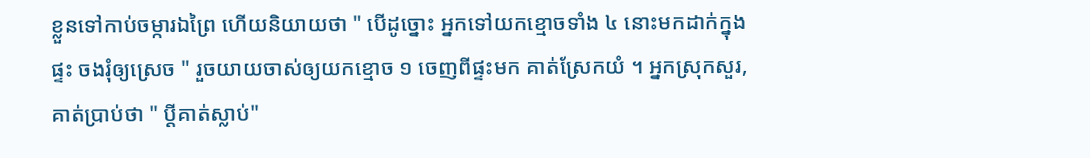ខ្លួនទៅកាប់ចម្ការឯព្រៃ ហើយនិយាយថា " បើដូច្នោះ អ្នកទៅយកខ្មោចទាំង ៤ នោះមកដាក់ក្នុងផ្ទះ ចងរុំឲ្យស្រេច " រួចយាយចាស់ឲ្យយកខ្មោច ១ ចេញពីផ្ទះមក គាត់ស្រែកយំ ។ អ្នកស្រុកសួរ, គាត់ប្រាប់ថា " ប្ដីគាត់ស្លាប់"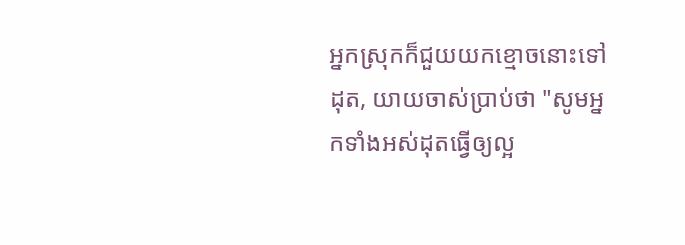អ្នកស្រុកក៏ជួយយកខ្មោចនោះទៅដុត, យាយចាស់ប្រាប់ថា "សូមអ្នកទាំងអស់ដុតធ្វើឲ្យល្អ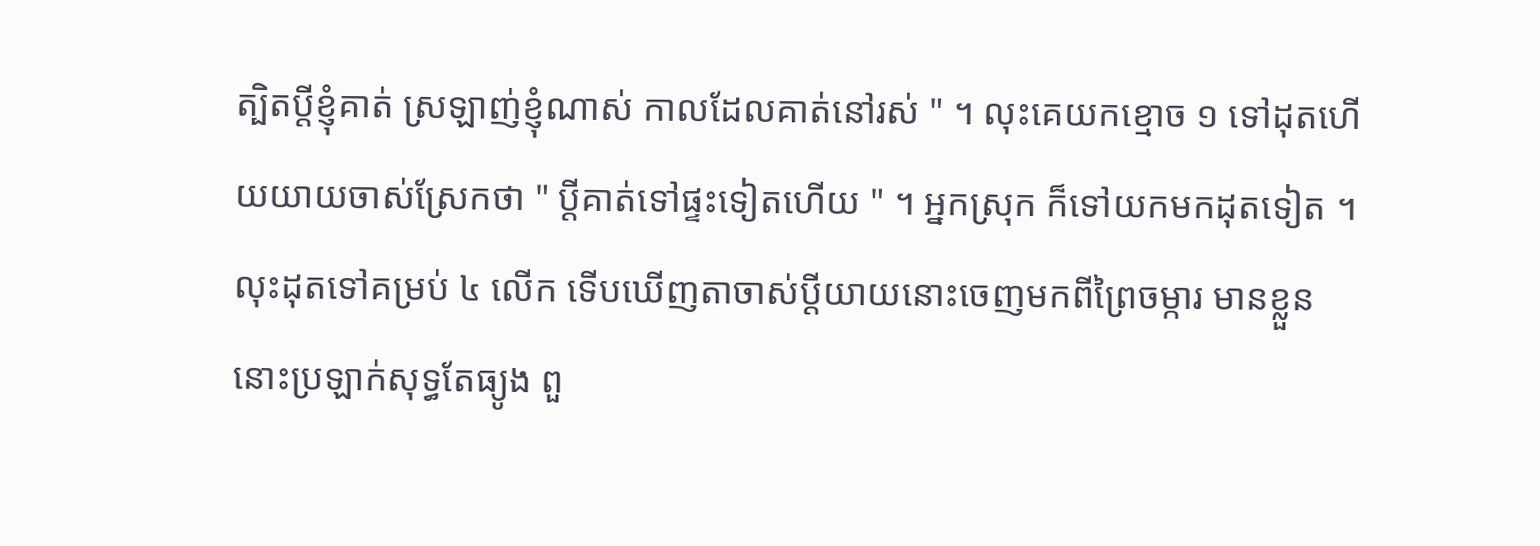ត្បិតប្ដីខ្ញុំគាត់ ស្រឡាញ់ខ្ញុំណាស់ កាលដែលគាត់នៅរស់ " ។ លុះគេយកខ្មោច ១ ទៅដុតហើយយាយចាស់ស្រែកថា " ប្ដីគាត់ទៅផ្ទះទៀតហើយ " ។ អ្នកស្រុក ក៏ទៅយកមកដុតទៀត ។ លុះដុតទៅគម្រប់ ៤ លើក ទើបឃើញតាចាស់ប្ដីយាយនោះចេញមកពីព្រៃចម្ការ មានខ្លួននោះប្រឡាក់សុទ្ធតែធ្យូង ពួ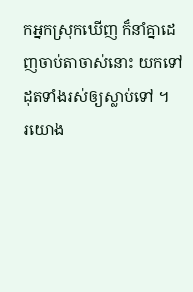កអ្នកស្រុកឃើញ ក៏នាំគ្នាដេញចាប់តាចាស់នោះ យកទៅដុតទាំងរស់ឲ្យស្លាប់ទៅ ។
រយោង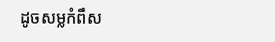ដូចសម្លកំពឹស